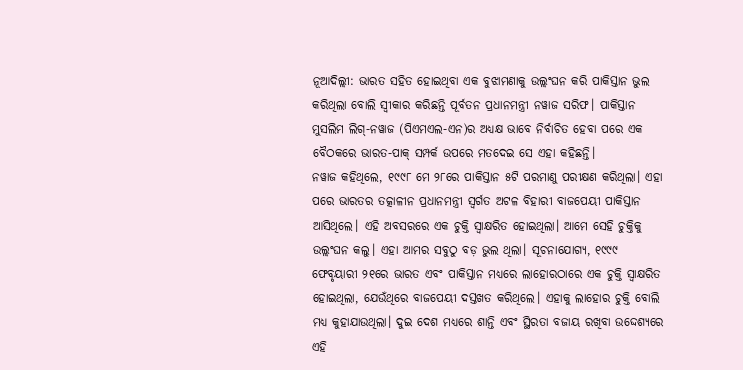ନୂଆଦିଲ୍ଲୀ: ଭାରତ ସହିତ ହୋଇଥିବା ଏକ ବୁଝାମଣାକୁ ଉଲ୍ଲଂଘନ କରି ପାକିସ୍ତାନ ଭୁଲ କରିଥିଲା ବୋଲି ସ୍ୱୀକାର କରିଛନ୍ତି ପୂର୍ବତନ ପ୍ରଧାନମନ୍ତ୍ରୀ ନୱାଜ ସରିଫ। ପାକିସ୍ତାନ ମୁସଲିମ ଲିଗ୍-ନୱାଜ (ପିଏମଏଲ-ଏନ)ର ଅଧ୍ୟକ୍ଷ ଭାବେ ନିର୍ବାଚିତ ହେବା ପରେ ଏକ ବୈଠକରେ ଭାରତ-ପାକ୍ ସମ୍ପର୍କ ଉପରେ ମତଦେଇ ସେ ଏହା କହିଛନ୍ତି।
ନୱାଜ କହିଥିଲେ, ୧୯୯୮ ମେ ୨୮ରେ ପାକିସ୍ତାନ ୫ଟି ପରମାଣୁ ପରୀକ୍ଷଣ କରିଥିଲା। ଏହା ପରେ ଭାରତର ତତ୍କାଳୀନ ପ୍ରଧାନମନ୍ତ୍ରୀ ସ୍ୱର୍ଗତ ଅଟଳ ବିହାରୀ ବାଜପେୟୀ ପାକିସ୍ତାନ ଆସିଥିଲେ। ଏହି ଅବସରରେ ଏକ ଚୁକ୍ତି ସ୍ୱାକ୍ଷରିତ ହୋଇଥିଲା। ଆମେ ସେହି ଚୁକ୍ତିକୁ ଉଲ୍ଲଂଘନ କଲୁ। ଏହା ଆମର ସବୁଠୁ ବଡ଼ ଭୁଲ ଥିଲା। ସୂଚନାଯୋଗ୍ୟ, ୧୯୯୯ ଫେବୃୟାରୀ ୨୧ରେ ଭାରତ ଏବଂ ପାକିସ୍ତାନ ମଧ୍ୟରେ ଲାହୋରଠାରେ ଏକ ଚୁକ୍ତି ସ୍ୱାକ୍ଷରିତ ହୋଇଥିଲା, ଯେଉଁଥିରେ ବାଜପେୟୀ ଦସ୍ତଖତ କରିଥିଲେ। ଏହାକୁ ଲାହୋର ଚୁକ୍ତି ବୋଲି ମଧ୍ୟ କୁହାଯାଉଥିଲା। ଦୁଇ ଦେଶ ମଧ୍ୟରେ ଶାନ୍ତି ଏବଂ ସ୍ଥିରତା ବଜାୟ ରଖିବା ଉଦ୍ଦେଶ୍ୟରେ ଏହି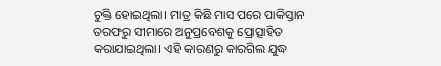ଚୁକ୍ତି ହୋଇଥିଲା। ମାତ୍ର କିଛି ମାସ ପରେ ପାକିସ୍ତାନ ତରଫରୁ ସୀମାରେ ଅନୁପ୍ରବେଶକୁ ପ୍ରୋତ୍ସାହିତ କରାଯାଇଥିଲା। ଏହି କାରଣରୁ କାରଗିଲ ଯୁଦ୍ଧ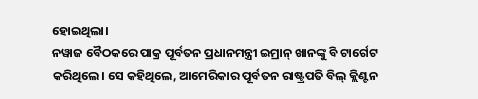ହୋଇଥିଲା।
ନୱାଜ ବୈଠକରେ ପାକ୍ର ପୂର୍ବତନ ପ୍ରଧାନମନ୍ତ୍ରୀ ଇମ୍ରାନ୍ ଖାନଙ୍କୁ ବି ଟାର୍ଗେଟ କରିଥିଲେ। ସେ କହିଥିଲେ, ଆମେରିକାର ପୂର୍ବତନ ରାଷ୍ଟ୍ରପତି ବିଲ୍ କ୍ଲିଣ୍ଟନ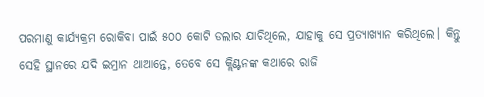ପରମାଣୁ କାର୍ଯ୍ୟକ୍ରମ ରୋକିବା ପାଇଁ ୫୦୦ କୋଟି ଡଲାର ଯାଚିଥିଲେ, ଯାହାକୁ ସେ ପ୍ରତ୍ୟାଖ୍ୟାନ କରିଥିଲେ। କିନ୍ତୁ ସେହି ସ୍ଥାନରେ ଯଦି ଇମ୍ରାନ ଥାଆନ୍ତେ, ତେବେ ସେ କ୍ଲିଣ୍ଟନଙ୍କ କଥାରେ ରାଜି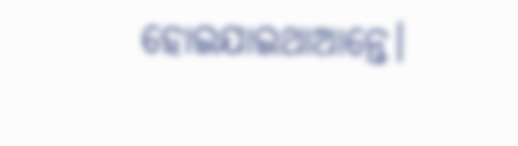ହୋଇଯାଇଥାଆନ୍ତେ।